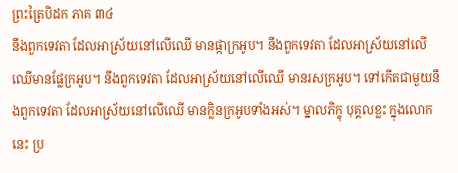ព្រះត្រៃបិដក ភាគ ៣៤
នឹងពួកទេវតា ដែលអាស្រ័យនៅលើឈើ មានផ្កាក្រអូប។ នឹងពួកទេវតា ដែលអាស្រ័យនៅលើឈើមានផ្លែក្រអូប។ នឹងពួកទេវតា ដែលអាស្រ័យនៅលើឈើ មានរសក្រអូប។ ទៅកើតជាមួយនឹងពួកទេវតា ដែលអាស្រ័យនៅលើឈើ មានក្លិនក្រអូបទាំងអស់។ ម្នាលភិក្ខុ បុគ្គលខ្លះ ក្នុងលោកនេះ ប្រ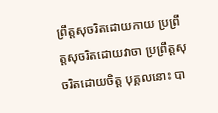ព្រឹត្តសុចរិតដោយកាយ ប្រព្រឹត្តសុចរិតដោយវាចា ប្រព្រឹត្តសុចរិតដោយចិត្ត បុគ្គលនោះ បា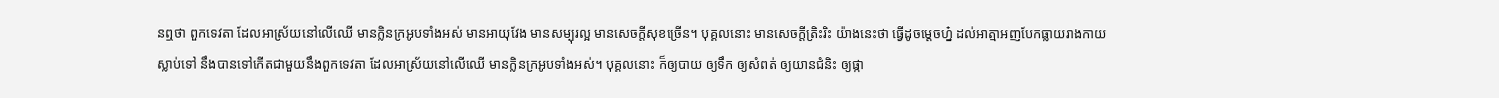នឮថា ពួកទេវតា ដែលអាស្រ័យនៅលើឈើ មានក្លិនក្រអូបទាំងអស់ មានអាយុវែង មានសម្បុរល្អ មានសេចក្តីសុខច្រើន។ បុគ្គលនោះ មានសេចក្តីត្រិះរិះ យ៉ាងនេះថា ធ្វើដូចម្តេចហ្ន៎ ដល់អាត្មាអញបែកធ្លាយរាងកាយស្លាប់ទៅ នឹងបានទៅកើតជាមួយនឹងពួកទេវតា ដែលអាស្រ័យនៅលើឈើ មានក្លិនក្រអូបទាំងអស់។ បុគ្គលនោះ ក៏ឲ្យបាយ ឲ្យទឹក ឲ្យសំពត់ ឲ្យយានជំនិះ ឲ្យផ្កា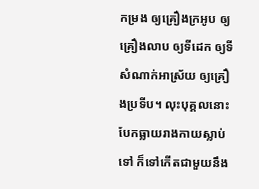កម្រង ឲ្យគ្រឿងក្រអូប ឲ្យគ្រឿងលាប ឲ្យទីដេក ឲ្យទីសំណាក់អាស្រ័យ ឲ្យគ្រឿងប្រទីប។ លុះបុគ្គលនោះ បែកធ្លាយរាងកាយស្លាប់ទៅ ក៏ទៅកើតជាមួយនឹង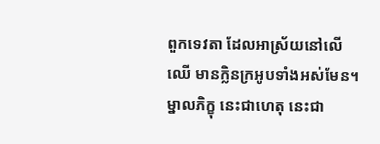ពួកទេវតា ដែលអាស្រ័យនៅលើឈើ មានក្លិនក្រអូបទាំងអស់មែន។ ម្នាលភិក្ខុ នេះជាហេតុ នេះជា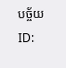បច្ច័យ
ID: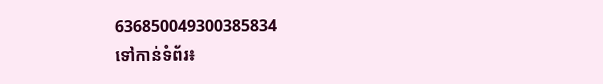636850049300385834
ទៅកាន់ទំព័រ៖